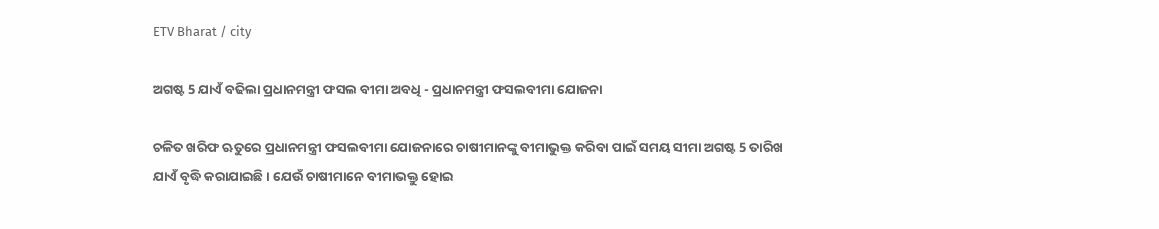ETV Bharat / city

ଅଗଷ୍ଟ 5 ଯାଏଁ ବଢିଲା ପ୍ରଧାନମନ୍ତ୍ରୀ ଫସଲ ବୀମା ଅବଧି - ପ୍ରଧାନମନ୍ତ୍ରୀ ଫସଲବୀମା ଯୋଜନା

ଚଳିତ ଖରିଫ ଋତୁରେ ପ୍ରଧାନମନ୍ତ୍ରୀ ଫସଲବୀମା ଯୋଜନାରେ ଚାଷୀମାନଙ୍କୁ ବୀମାଭୁକ୍ତ କରିବା ପାଇଁ ସମୟ ସୀମା ଅଗଷ୍ଟ 5 ତାରିଖ ଯାଏଁ ବୃଦ୍ଧି କରାଯାଇଛି । ଯେଉଁ ଚାଷୀମାନେ ବୀମାଭକ୍ତୁ ହୋଇ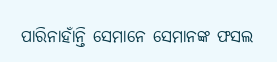ପାରିନାହାଁନ୍ତି ସେମାନେ ସେମାନଙ୍କ ଫସଲ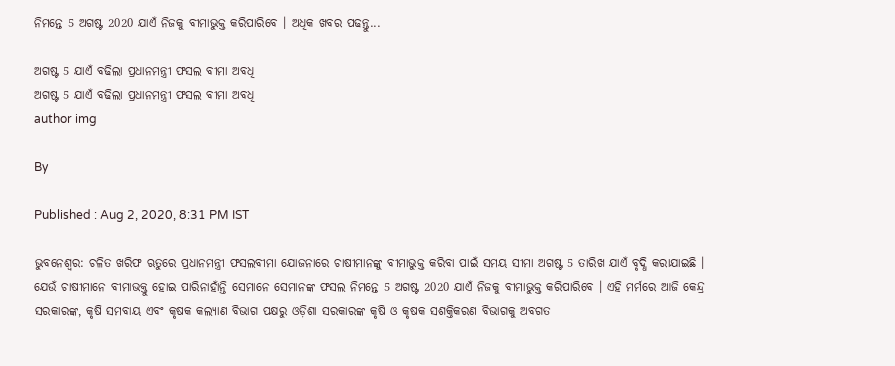ନିମନ୍ତେ 5 ଅଗଷ୍ଟ 2020 ଯାଏଁ ନିଜକୁ ବୀମାଭୁକ୍ତ କରିପାରିବେ । ଅଧିକ ଖବର ପଢନ୍ତୁ...

ଅଗଷ୍ଟ 5 ଯାଏଁ ବଢିଲା ପ୍ରଧାନମନ୍ତ୍ରୀ ଫସଲ ବୀମା ଅବଧି
ଅଗଷ୍ଟ 5 ଯାଏଁ ବଢିଲା ପ୍ରଧାନମନ୍ତ୍ରୀ ଫସଲ ବୀମା ଅବଧି
author img

By

Published : Aug 2, 2020, 8:31 PM IST

ଭୁବନେଶ୍ବର: ଚଳିତ ଖରିଫ ଋତୁରେ ପ୍ରଧାନମନ୍ତ୍ରୀ ଫସଲବୀମା ଯୋଜନାରେ ଚାଷୀମାନଙ୍କୁ ବୀମାଭୁକ୍ତ କରିବା ପାଇଁ ସମୟ ସୀମା ଅଗଷ୍ଟ 5 ତାରିଖ ଯାଏଁ ବୃଦ୍ଧି କରାଯାଇଛି । ଯେଉଁ ଚାଷୀମାନେ ବୀମାଭକ୍ତୁ ହୋଇ ପାରିନାହାଁନ୍ତି ସେମାନେ ସେମାନଙ୍କ ଫସଲ ନିମନ୍ତେ 5 ଅଗଷ୍ଟ 2020 ଯାଏଁ ନିଜକୁ ବୀମାଭୁକ୍ତ କରିପାରିବେ । ଏହି ମର୍ମରେ ଆଜି କେନ୍ଦ୍ର ସରକାରଙ୍କ, କୃଷି ସମବାୟ ଏବଂ କୃଷକ କଲ୍ୟାଣ ବିଭାଗ ପକ୍ଷରୁ ଓଡ଼ିଶା ସରକାରଙ୍କ କୃଷି ଓ କୃଷକ ସଶକ୍ତିକରଣ ବିଭାଗକୁ ଅବଗତ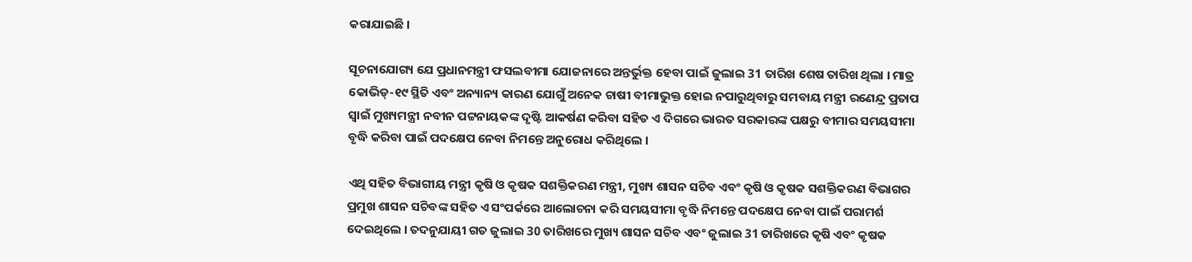କରାଯାଇଛି ।

ସୂଚନାଯୋଗ୍ୟ ଯେ ପ୍ରଧାନମନ୍ତ୍ରୀ ଫସଲବୀମା ଯୋଜନାରେ ଅନ୍ତର୍ଭୁକ୍ତ ହେବା ପାଇଁ ଜୁଲାଇ 31 ତାରିଖ ଶେଷ ତାରିଖ ଥିଲା । ମାତ୍ର କୋଭିଡ୍‌-୧୯ ସ୍ଥିତି ଏବଂ ଅନ୍ୟାନ୍ୟ କାରଣ ଯୋଗୁଁ ଅନେକ ଚାଷୀ ବୀମାଭୁକ୍ତ ହୋଇ ନପାରୁଥିବାରୁ ସମବାୟ ମନ୍ତ୍ରୀ ରଣେନ୍ଦ୍ର ପ୍ରତାପ ସ୍ବାଇଁ ମୁଖ୍ୟମନ୍ତ୍ରୀ ନବୀନ ପଟ୍ଟନାୟକଙ୍କ ଦୃଷ୍ଟି ଆକର୍ଷଣ କରିବା ସହିତ ଏ ଦିଗରେ ଭାରତ ସରକାରଙ୍କ ପକ୍ଷରୁ ବୀମାର ସମୟସୀମା ବୃଦ୍ଧି କରିବା ପାଇଁ ପଦକ୍ଷେପ ନେବା ନିମନ୍ତେ ଅନୁରୋଧ କରିଥିଲେ ।

ଏଥି ସହିତ ବିଭାଗୀୟ ମନ୍ତ୍ରୀ କୃଷି ଓ କୃଷକ ସଶକ୍ତିକରଣ ମନ୍ତ୍ରୀ, ମୁଖ୍ୟ ଶାସନ ସଚିବ ଏବଂ କୃଷି ଓ କୃଷକ ସଶକ୍ତିକରଣ ବିଭାଗର ପ୍ରମୁଖ ଶାସନ ସଚିବଙ୍କ ସହିତ ଏ ସଂପର୍କରେ ଆଲୋଚନା କରି ସମୟସୀମା ବୃଦ୍ଧି ନିମନ୍ତେ ପଦକ୍ଷେପ ନେବା ପାଇଁ ପରାମର୍ଶ ଦେଇଥିଲେ । ତଦନୁଯାୟୀ ଗତ ଜୁଲାଇ 30 ତାରିଖରେ ମୁଖ୍ୟ ଶାସନ ସଚିବ ଏବଂ ଜୁଲାଇ 31 ତାରିଖରେ କୃଷି ଏବଂ କୃଷକ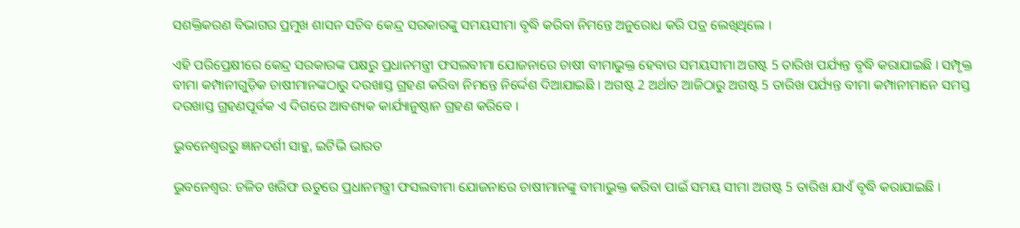ସଶକ୍ତିକରଣ ବିଭାଗର ପ୍ରମୁଖ ଶାସନ ସଚିବ କେନ୍ଦ୍ର ସରକାରଙ୍କୁ ସମୟସୀମା ବୃଦ୍ଧି କରିବା ନିମନ୍ତେ ଅନୁରୋଧ କରି ପତ୍ର ଲେଖିଥିଲେ ।

ଏହି ପରିପ୍ରେକ୍ଷୀରେ କେନ୍ଦ୍ର ସରକାରଙ୍କ ପକ୍ଷରୁ ପ୍ରଧାନମନ୍ତ୍ରୀ ଫସଲବୀମା ଯୋଜନାରେ ଚାଷୀ ବୀମାଭୁକ୍ତ ହେବାର ସମୟସୀମା ଅଗଷ୍ଟ 5 ତାରିଖ ପର୍ଯ୍ୟନ୍ତ ବୃଦ୍ଧି କରାଯାଇଛି । ସମ୍ପୃକ୍ତ ବୀମା କମ୍ପାନୀଗୁଡ଼ିକ ଚାଷୀମାନଙ୍କଠାରୁ ଦରଖାସ୍ତ ଗ୍ରହଣ କରିବା ନିମନ୍ତେ ନିର୍ଦ୍ଦେଶ ଦିଆଯାଇଛି । ଅଗଷ୍ଟ 2 ଅର୍ଥାତ ଆଜିଠାରୁ ଅଗଷ୍ଟ 5 ତାରିଖ ପର୍ଯ୍ୟନ୍ତ ବୀମା କମ୍ପାନୀମାନେ ସମସ୍ତ ଦରଖାସ୍ତ ଗ୍ରହଣପୂର୍ବକ ଏ ଦିଗରେ ଆବଶ୍ୟକ କାର୍ଯ୍ୟାନୁଷ୍ଠାନ ଗ୍ରହଣ କରିବେ ।

ଭୁବନେଶ୍ବରରୁ ଜ୍ଞାନଦର୍ଶୀ ସାହୁ, ଇଟିଭି ଭାରତ

ଭୁବନେଶ୍ବର: ଚଳିତ ଖରିଫ ଋତୁରେ ପ୍ରଧାନମନ୍ତ୍ରୀ ଫସଲବୀମା ଯୋଜନାରେ ଚାଷୀମାନଙ୍କୁ ବୀମାଭୁକ୍ତ କରିବା ପାଇଁ ସମୟ ସୀମା ଅଗଷ୍ଟ 5 ତାରିଖ ଯାଏଁ ବୃଦ୍ଧି କରାଯାଇଛି ।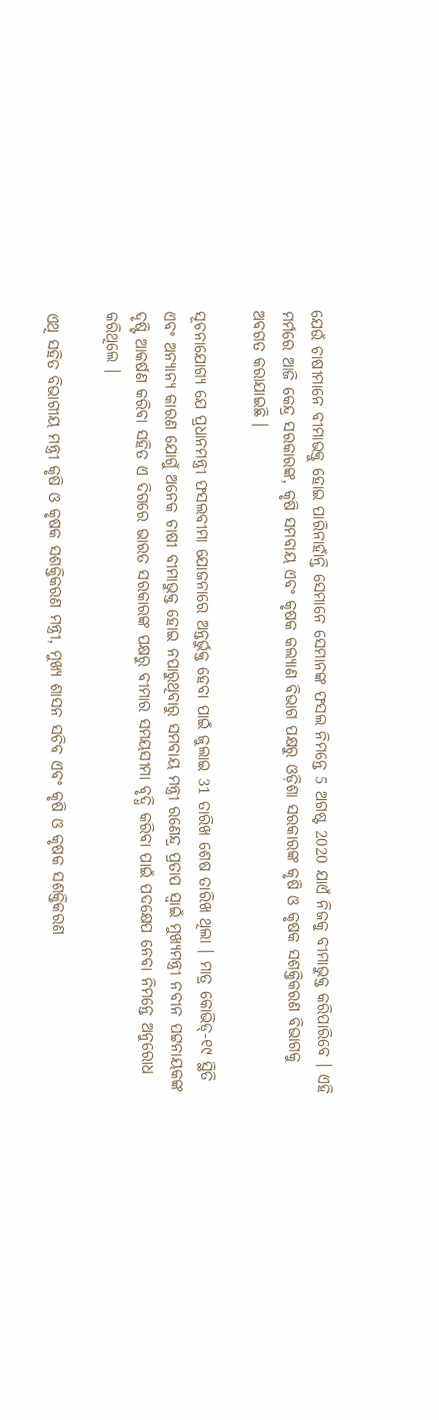ଯେଉଁ ଚାଷୀମାନେ ବୀମାଭକ୍ତୁ ହୋଇ ପାରିନାହାଁନ୍ତି ସେମାନେ ସେମାନଙ୍କ ଫସଲ ନିମନ୍ତେ 5 ଅଗଷ୍ଟ 2020 ଯାଏଁ ନିଜକୁ ବୀମାଭୁକ୍ତ କରିପାରିବେ । ଏହି ମର୍ମରେ ଆଜି କେନ୍ଦ୍ର ସରକାରଙ୍କ, କୃଷି ସମବାୟ ଏବଂ କୃଷକ କଲ୍ୟାଣ ବିଭାଗ ପକ୍ଷରୁ ଓଡ଼ିଶା ସରକାରଙ୍କ କୃଷି ଓ କୃଷକ ସଶକ୍ତିକରଣ ବିଭାଗକୁ ଅବଗତ କରାଯାଇଛି ।

ସୂଚନାଯୋଗ୍ୟ ଯେ ପ୍ରଧାନମନ୍ତ୍ରୀ ଫସଲବୀମା ଯୋଜନାରେ ଅନ୍ତର୍ଭୁକ୍ତ ହେବା ପାଇଁ ଜୁଲାଇ 31 ତାରିଖ ଶେଷ ତାରିଖ ଥିଲା । ମାତ୍ର କୋଭିଡ୍‌-୧୯ ସ୍ଥିତି ଏବଂ ଅନ୍ୟାନ୍ୟ କାରଣ ଯୋଗୁଁ ଅନେକ ଚାଷୀ ବୀମାଭୁକ୍ତ ହୋଇ ନପାରୁଥିବାରୁ ସମବାୟ ମନ୍ତ୍ରୀ ରଣେନ୍ଦ୍ର ପ୍ରତାପ ସ୍ବାଇଁ ମୁଖ୍ୟମନ୍ତ୍ରୀ ନବୀନ ପଟ୍ଟନାୟକଙ୍କ ଦୃଷ୍ଟି ଆକର୍ଷଣ କରିବା ସହିତ ଏ ଦିଗରେ ଭାରତ ସରକାରଙ୍କ ପକ୍ଷରୁ ବୀମାର ସମୟସୀମା ବୃଦ୍ଧି କରିବା ପାଇଁ ପଦକ୍ଷେପ ନେବା ନିମନ୍ତେ ଅନୁରୋଧ କରିଥିଲେ ।

ଏଥି ସହିତ ବିଭାଗୀୟ ମନ୍ତ୍ରୀ କୃଷି ଓ କୃଷକ ସଶକ୍ତିକରଣ ମନ୍ତ୍ରୀ, ମୁଖ୍ୟ ଶାସନ ସଚିବ ଏବଂ କୃଷି ଓ କୃଷକ ସଶକ୍ତିକରଣ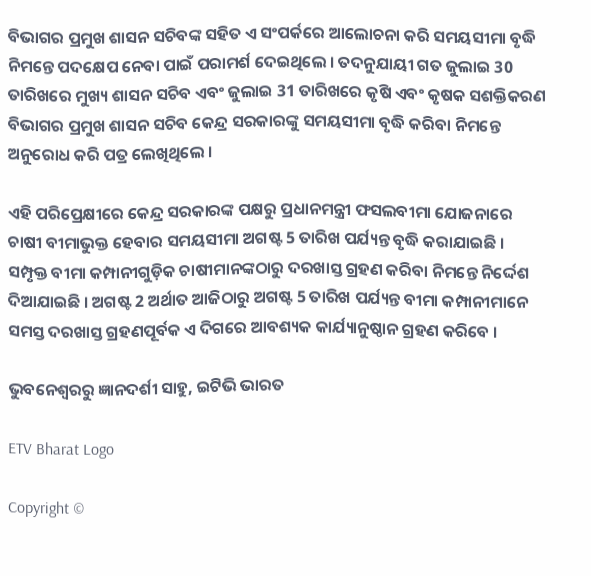ବିଭାଗର ପ୍ରମୁଖ ଶାସନ ସଚିବଙ୍କ ସହିତ ଏ ସଂପର୍କରେ ଆଲୋଚନା କରି ସମୟସୀମା ବୃଦ୍ଧି ନିମନ୍ତେ ପଦକ୍ଷେପ ନେବା ପାଇଁ ପରାମର୍ଶ ଦେଇଥିଲେ । ତଦନୁଯାୟୀ ଗତ ଜୁଲାଇ 30 ତାରିଖରେ ମୁଖ୍ୟ ଶାସନ ସଚିବ ଏବଂ ଜୁଲାଇ 31 ତାରିଖରେ କୃଷି ଏବଂ କୃଷକ ସଶକ୍ତିକରଣ ବିଭାଗର ପ୍ରମୁଖ ଶାସନ ସଚିବ କେନ୍ଦ୍ର ସରକାରଙ୍କୁ ସମୟସୀମା ବୃଦ୍ଧି କରିବା ନିମନ୍ତେ ଅନୁରୋଧ କରି ପତ୍ର ଲେଖିଥିଲେ ।

ଏହି ପରିପ୍ରେକ୍ଷୀରେ କେନ୍ଦ୍ର ସରକାରଙ୍କ ପକ୍ଷରୁ ପ୍ରଧାନମନ୍ତ୍ରୀ ଫସଲବୀମା ଯୋଜନାରେ ଚାଷୀ ବୀମାଭୁକ୍ତ ହେବାର ସମୟସୀମା ଅଗଷ୍ଟ 5 ତାରିଖ ପର୍ଯ୍ୟନ୍ତ ବୃଦ୍ଧି କରାଯାଇଛି । ସମ୍ପୃକ୍ତ ବୀମା କମ୍ପାନୀଗୁଡ଼ିକ ଚାଷୀମାନଙ୍କଠାରୁ ଦରଖାସ୍ତ ଗ୍ରହଣ କରିବା ନିମନ୍ତେ ନିର୍ଦ୍ଦେଶ ଦିଆଯାଇଛି । ଅଗଷ୍ଟ 2 ଅର୍ଥାତ ଆଜିଠାରୁ ଅଗଷ୍ଟ 5 ତାରିଖ ପର୍ଯ୍ୟନ୍ତ ବୀମା କମ୍ପାନୀମାନେ ସମସ୍ତ ଦରଖାସ୍ତ ଗ୍ରହଣପୂର୍ବକ ଏ ଦିଗରେ ଆବଶ୍ୟକ କାର୍ଯ୍ୟାନୁଷ୍ଠାନ ଗ୍ରହଣ କରିବେ ।

ଭୁବନେଶ୍ବରରୁ ଜ୍ଞାନଦର୍ଶୀ ସାହୁ, ଇଟିଭି ଭାରତ

ETV Bharat Logo

Copyright ©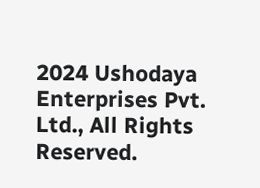2024 Ushodaya Enterprises Pvt. Ltd., All Rights Reserved.